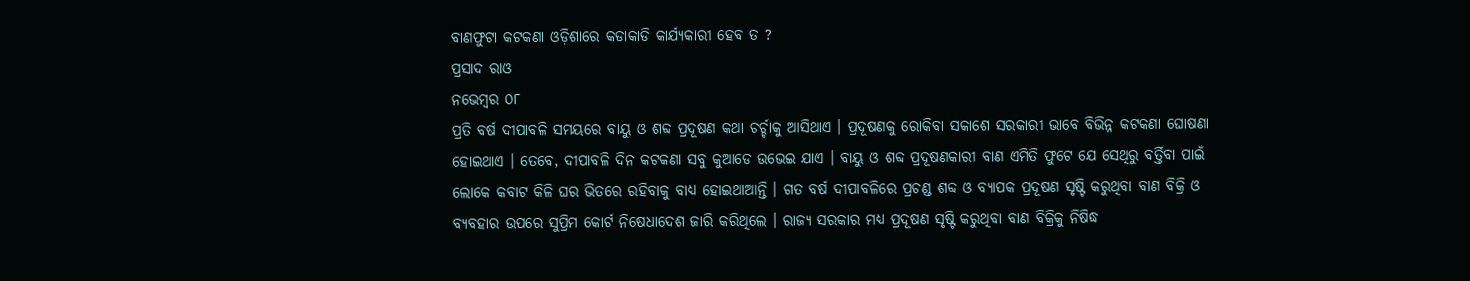ବାଣଫୁଟା କଟକଣା ଓଡ଼ିଶାରେ କଡାକାଡି କାର୍ଯ୍ୟକାରୀ ହେବ ତ ?
ପ୍ରସାଦ ରାଓ
ନଭେମ୍ବର ୦୮
ପ୍ରତି ବର୍ଷ ଦୀପାବଳି ସମୟରେ ବାୟୁ ଓ ଶବ୍ଦ ପ୍ରଦୂଷଣ କଥା ଚର୍ଚ୍ଚାକୁ ଆସିଥାଏ । ପ୍ରଦୂଷଣକୁ ରୋକିବା ସକାଶେ ସରକାରୀ ଭାବେ ବିଭିନ୍ନ କଟକଣା ଘୋଷଣା ହୋଇଥାଏ । ତେବେ, ଦୀପାବଳି ଦିନ କଟକଣା ସବୁ କୁଆଡେ ଉଭେଇ ଯାଏ । ବାୟୁ ଓ ଶବ୍ଦ ପ୍ରଦୂଷଣକାରୀ ବାଣ ଏମିତି ଫୁଟେ ଯେ ସେଥିରୁ ବର୍ତ୍ତିବା ପାଇଁ ଲୋକେ କବାଟ କିଳି ଘର ଭିତରେ ରହିବାକୁ ବାଧ୍ୟ ହୋଇଥାଆନ୍ତି । ଗତ ବର୍ଷ ଦୀପାବଳିରେ ପ୍ରଚଣ୍ଡ ଶବ୍ଦ ଓ ବ୍ୟାପକ ପ୍ରଦୂଷଣ ସୃଷ୍ଟି କରୁଥିବା ବାଣ ବିକ୍ରି ଓ ବ୍ୟବହାର ଉପରେ ସୁପ୍ରିମ କୋର୍ଟ ନିଷେଧାଦେଶ ଜାରି କରିଥିଲେ । ରାଜ୍ୟ ସରକାର ମଧ୍ୟ ପ୍ରଦୂଷଣ ସୃଷ୍ଟି କରୁଥିବା ବାଣ ବିକ୍ରିକୁ ନିଷିଦ୍ଧ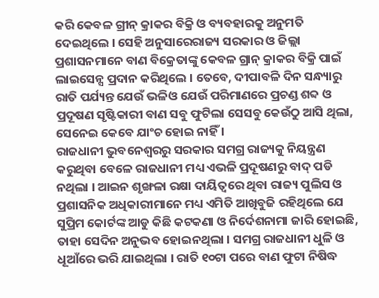କରି କେବଳ ଗ୍ରୀନ୍ କ୍ରାକର ବିକ୍ରି ଓ ବ୍ୟବହାରକୁ ଅନୁମତି ଦେଇଥିଲେ । ସେହି ଅନୁସାରେରାଜ୍ୟ ସରକାର ଓ ଜିଲ୍ଲା ପ୍ରଶାସନମାନେ ବାଣ ବିକ୍ରେତାଙ୍କୁ କେବଳ ଗ୍ରାନ୍ କ୍ରାକର ବିକ୍ରି ପାଇଁ ଲାଇସେନ୍ସ ପ୍ରଦାନ କରିଥିଲେ । ତେବେ, ଦୀପାବଳି ଦିନ ସନ୍ଧ୍ୟାରୁ ରାତି ପର୍ଯ୍ୟନ୍ତ ଯେଉଁ ଭଳିଓ ଯେଉଁ ପରିମାଣରେ ପ୍ରଚଣ୍ଡ ଶବ୍ଦ ଓ ପ୍ରଦୂଷଣ ସୃଷ୍ଟିକାରୀ ବାଣ ସବୁ ଫୁଟିଲା ସେସବୁ କେଉଁଠୁ ଆସି ଥିଲା, ସେନେଇ କେବେ ଯାଂଚ ହୋଇ ନାହିଁ ।
ରାଜଧାନୀ ଭୁବନେଶ୍ୱରରୁ ସରକାର ସମଗ୍ର ରାଜ୍ୟକୁ ନିୟନ୍ତ୍ରଣ କରୁଥିବା ବେଳେ ରାଜଧାନୀ ମଧ୍ୟ ଏଭଳି ପ୍ରଦୂଷଣରୁ ବାଦ୍ ପଡି ନଥିଲା । ଆଇନ ଶୃଙ୍ଖଳା ରକ୍ଷା ଦାୟିତ୍ୱରେ ଥିବା ରାଜ୍ୟ ପୁଲିସ ଓ ପ୍ରଶାସନିକ ଅଧିକାରୀମାନେ ମଧ୍ୟ ଏମିତି ଆଖିବୁଜି ରହିଥିଲେ ଯେ ସୁପ୍ରିମ କୋର୍ଟଙ୍କ ଆଡୁ କିଛି କଟକଣା ଓ ନିର୍ଦେଶନାମା ଜାରି ହୋଇଛି, ତାହା ସେଦିନ ଅନୁଭବ ହୋଇନଥିଲା । ସମଗ୍ର ରାଜଧାନୀ ଧୁଳି ଓ ଧୂଆଁରେ ଭରି ଯାଇଥିଲା । ରାତି ୧୦ଟା ପରେ ବାଣ ଫୁଟା ନିଷିଦ୍ଧ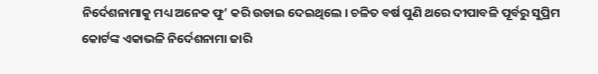ନିର୍ଦେଶନାମାକୁ ମଧ୍ୟ ଅନେକ ଫୁ’ କରି ଉଡାଇ ଦେଇଥିଲେ । ଚଳିତ ବର୍ଷ ପୁଣି ଥରେ ଦୀପାବଳି ପୂର୍ବରୁ ସୁପ୍ରିମ କୋର୍ଟଙ୍କ ଏକାଭଳି ନିର୍ଦେଶନାମା ଜାରି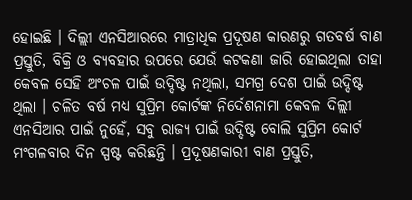ହୋଇଛି । ଦିଲ୍ଲୀ ଏନସିଆରରେ ମାତ୍ରାଧିକ ପ୍ରଦୂଷଣ କାରଣରୁ ଗତବର୍ଷ ବାଣ ପ୍ରସ୍ତୁତି, ବିକ୍ରି ଓ ବ୍ୟବହାର ଉପରେ ଯେଉଁ କଟକଣା ଜାରି ହୋଇଥିଲା ତାହା କେବଳ ସେହି ଅଂଚଳ ପାଇଁ ଉଦ୍ଦିଷ୍ଟ ନଥିଲା, ସମଗ୍ର ଦେଶ ପାଇଁ ଉଦ୍ଦିଷ୍ଟ ଥିଲା । ଚଳିତ ବର୍ଷ ମଧ୍ୟ ସୁପ୍ରିମ କୋର୍ଟଙ୍କ ନିର୍ଦେଶନାମା କେବଳ ଦିଲ୍ଲୀ ଏନସିଆର ପାଇଁ ନୁହେଁ, ସବୁ ରାଜ୍ୟ ପାଇଁ ଉଦ୍ଦିଷ୍ଟ ବୋଲି ସୁପ୍ରିମ କୋର୍ଟ ମଂଗଳବାର ଦିନ ସ୍ପଷ୍ଟ କରିଛନ୍ତି । ପ୍ରଦୂଷଣକାରୀ ବାଣ ପ୍ରସ୍ତୁତି,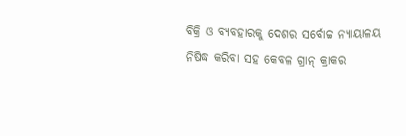ବିକ୍ରି ଓ ବ୍ୟବହାରକୁ ଦେଶର ସର୍ବୋଚ୍ଚ ନ୍ୟାୟାଳୟ ନିଷିଦ୍ଧ କରିବା ସହ କେବଳ ଗ୍ରାନ୍ କ୍ରାକର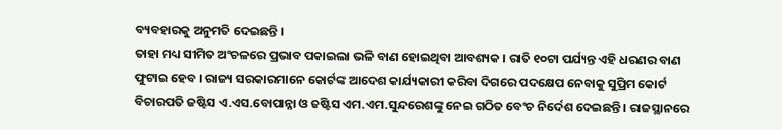ବ୍ୟବହାରକୁ ଅନୁମତି ଦେଇଛନ୍ତି ।
ତାହା ମଧ୍ୟ ସୀମିତ ଅଂଚଳରେ ପ୍ରଭାବ ପକାଇଲା ଭଳି ବାଣ ହୋଇଥିବା ଆବଶ୍ୟକ । ରାତି ୧୦ଟା ପର୍ଯ୍ୟନ୍ତ ଏହି ଧରଣର ବାଣ ଫୁଟାଇ ହେବ । ରାଜ୍ୟ ସରକାରମାନେ କୋର୍ଟଙ୍କ ଆଦେଶ କାର୍ଯ୍ୟକାରୀ କରିବା ଦିଗରେ ପଦକ୍ଷେପ ନେବାକୁ ସୁପ୍ରିମ କୋର୍ଟ ବିଚାରପତି ଜଷ୍ଟିସ ଏ.ଏସ.ବୋପାନ୍ନା ଓ ଜଷ୍ଟିସ ଏମ.ଏମ.ସୁନ୍ଦରେଶଙ୍କୁ ନେଇ ଗଠିତ ବେଂଚ ନିର୍ଦେଶ ଦେଇଛନ୍ତି । ରାଜସ୍ଥାନରେ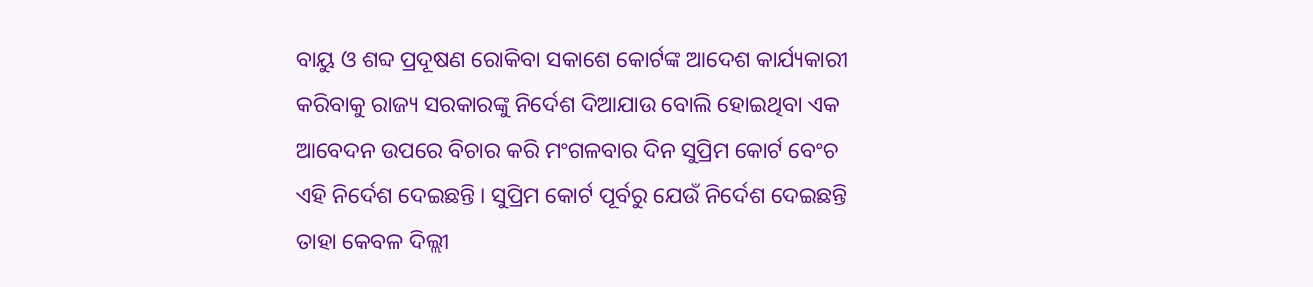ବାୟୁ ଓ ଶବ୍ଦ ପ୍ରଦୂଷଣ ରୋକିବା ସକାଶେ କୋର୍ଟଙ୍କ ଆଦେଶ କାର୍ଯ୍ୟକାରୀ କରିବାକୁ ରାଜ୍ୟ ସରକାରଙ୍କୁ ନିର୍ଦେଶ ଦିଆଯାଉ ବୋଲି ହୋଇଥିବା ଏକ ଆବେଦନ ଉପରେ ବିଚାର କରି ମଂଗଳବାର ଦିନ ସୁପ୍ରିମ କୋର୍ଟ ବେଂଚ ଏହି ନିର୍ଦେଶ ଦେଇଛନ୍ତି । ସୁପ୍ରିମ କୋର୍ଟ ପୂର୍ବରୁ ଯେଉଁ ନିର୍ଦେଶ ଦେଇଛନ୍ତି ତାହା କେବଳ ଦିଲ୍ଲୀ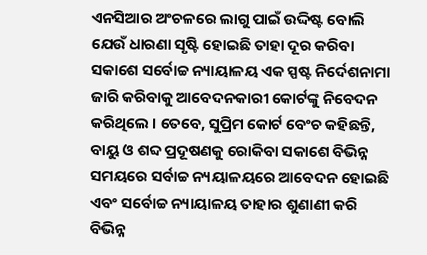ଏନସିଆର ଅଂଚଳରେ ଲାଗୁ ପାଇଁ ଉଦ୍ଦିଷ୍ଟ ବୋଲି ଯେଉଁ ଧାରଣା ସୃଷ୍ଟି ହୋଇଛି ତାହା ଦୂର କରିବା ସକାଶେ ସର୍ବୋଚ୍ଚ ନ୍ୟାୟାଳୟ ଏକ ସ୍ପଷ୍ଟ ନିର୍ଦେଶନାମା ଜାରି କରିବାକୁ ଆବେଦନକାରୀ କୋର୍ଟଙ୍କୁ ନିବେଦନ କରିଥିଲେ । ତେବେ, ସୁପ୍ରିମ କୋର୍ଟ ବେଂଚ କହିଛନ୍ତି, ବାୟୁ ଓ ଶବ୍ଦ ପ୍ରଦୂଷଣକୁ ରୋକିବା ସକାଶେ ବିଭିନ୍ନ ସମୟରେ ସର୍ବାଚ୍ଚ ନ୍ୟୟାଳୟରେ ଆବେଦନ ହୋଇଛି ଏବଂ ସର୍ବୋଚ୍ଚ ନ୍ୟାୟାଳୟ ତାହାର ଶୁଣାଣୀ କରି ବିଭିନ୍ନ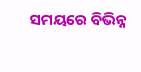ସମୟରେ ବିଭିନ୍ନ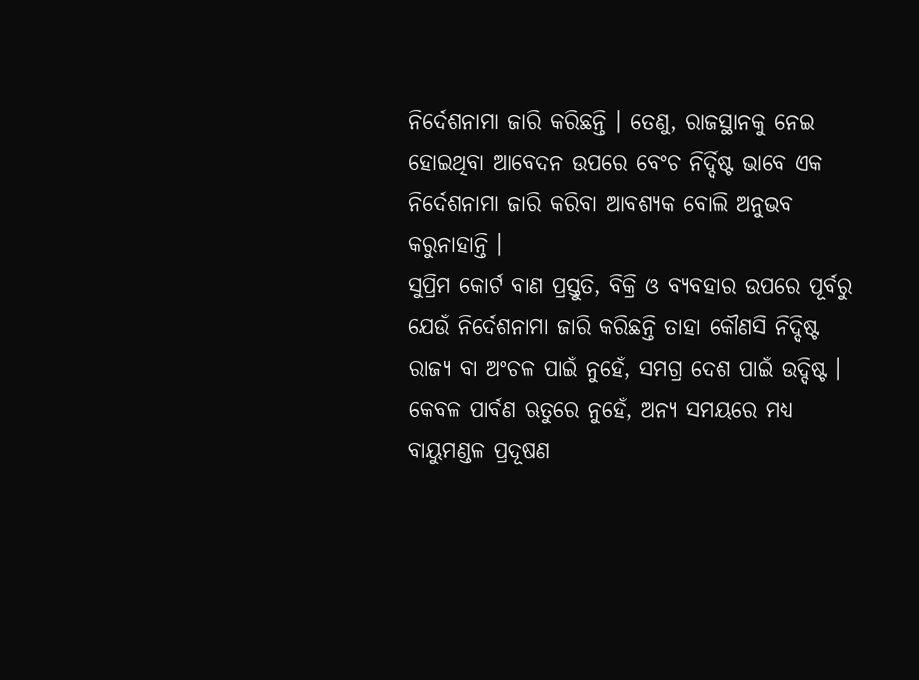ନିର୍ଦେଶନାମା ଜାରି କରିଛନ୍ତି । ତେଣୁ, ରାଜସ୍ଥାନକୁ ନେଇ ହୋଇଥିବା ଆବେଦନ ଉପରେ ବେଂଚ ନିର୍ଦ୍ଦିଷ୍ଟ ଭାବେ ଏକ ନିର୍ଦେଶନାମା ଜାରି କରିବା ଆବଶ୍ୟକ ବୋଲି ଅନୁଭବ କରୁନାହାନ୍ତି ।
ସୁପ୍ରିମ କୋର୍ଟ ବାଣ ପ୍ରସ୍ତୁତି, ବିକ୍ରି ଓ ବ୍ୟବହାର ଉପରେ ପୂର୍ବରୁ ଯେଉଁ ନିର୍ଦେଶନାମା ଜାରି କରିଛନ୍ତି ତାହା କୌଣସି ନିଦ୍ଦିଷ୍ଟ ରାଜ୍ୟ ବା ଅଂଚଳ ପାଇଁ ନୁହେଁ, ସମଗ୍ର ଦେଶ ପାଇଁ ଉଦ୍ଦିଷ୍ଟ । କେବଳ ପାର୍ବଣ ଋତୁରେ ନୁହେଁ, ଅନ୍ୟ ସମୟରେ ମଧ୍ୟ ବାୟୁମଣ୍ଡଳ ପ୍ରଦୂଷଣ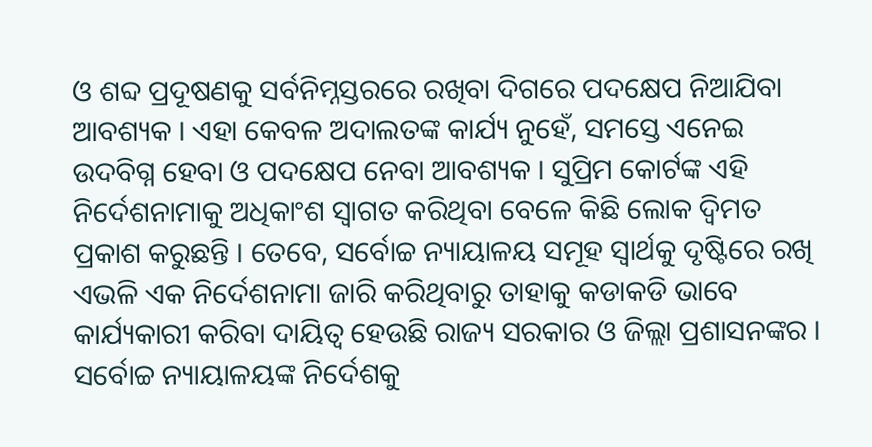ଓ ଶବ୍ଦ ପ୍ରଦୂଷଣକୁ ସର୍ବନିମ୍ନସ୍ତରରେ ରଖିବା ଦିଗରେ ପଦକ୍ଷେପ ନିଆଯିବା ଆବଶ୍ୟକ । ଏହା କେବଳ ଅଦାଲତଙ୍କ କାର୍ଯ୍ୟ ନୁହେଁ, ସମସ୍ତେ ଏନେଇ ଉଦବିଗ୍ନ ହେବା ଓ ପଦକ୍ଷେପ ନେବା ଆବଶ୍ୟକ । ସୁପ୍ରିମ କୋର୍ଟଙ୍କ ଏହି ନିର୍ଦେଶନାମାକୁ ଅଧିକାଂଶ ସ୍ୱାଗତ କରିଥିବା ବେଳେ କିଛି ଲୋକ ଦ୍ୱିମତ ପ୍ରକାଶ କରୁଛନ୍ତି । ତେବେ, ସର୍ବୋଚ୍ଚ ନ୍ୟାୟାଳୟ ସମୂହ ସ୍ୱାର୍ଥକୁ ଦୃଷ୍ଟିରେ ରଖି ଏଭଳି ଏକ ନିର୍ଦେଶନାମା ଜାରି କରିଥିବାରୁ ତାହାକୁ କଡାକଡି ଭାବେ କାର୍ଯ୍ୟକାରୀ କରିବା ଦାୟିତ୍ୱ ହେଉଛି ରାଜ୍ୟ ସରକାର ଓ ଜିଲ୍ଲା ପ୍ରଶାସନଙ୍କର । ସର୍ବୋଚ୍ଚ ନ୍ୟାୟାଳୟଙ୍କ ନିର୍ଦେଶକୁ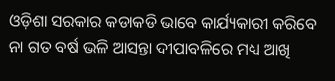ଓଡ଼ିଶା ସରକାର କଡାକଡି ଭାବେ କାର୍ଯ୍ୟକାରୀ କରିବେ ନା ଗତ ବର୍ଷ ଭଳି ଆସନ୍ତା ଦୀପାବଳିରେ ମଧ୍ୟ ଆଖି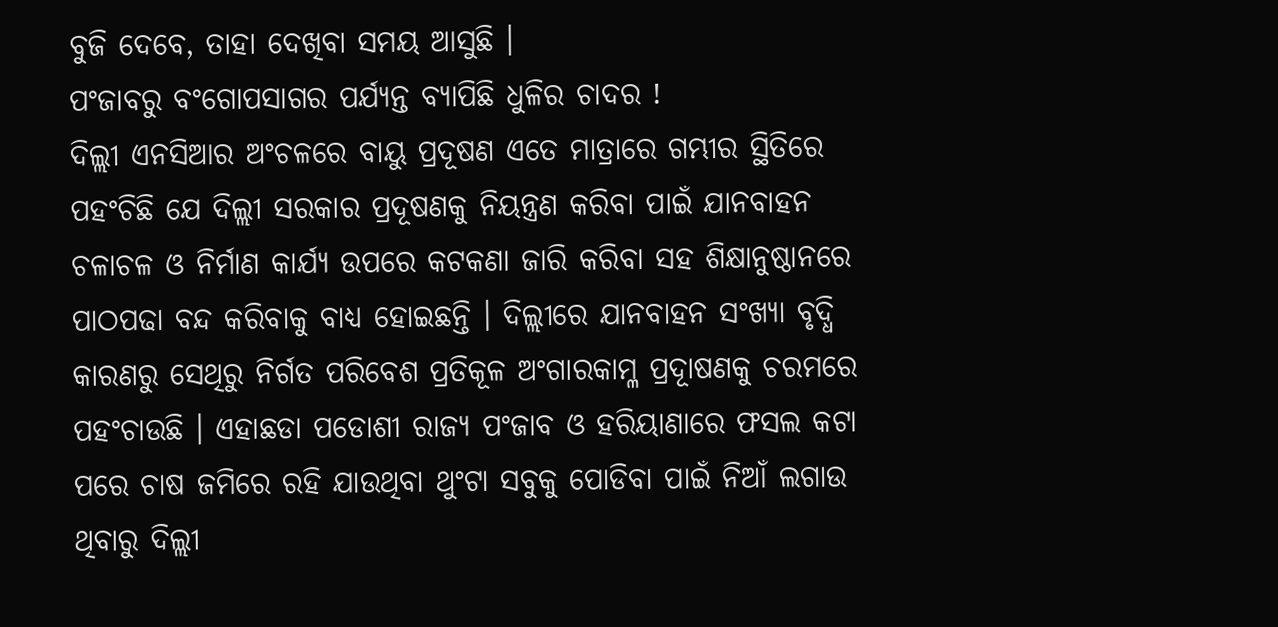ବୁଜି ଦେବେ, ତାହା ଦେଖିବା ସମୟ ଆସୁଛି ।
ପଂଜାବରୁ ବଂଗୋପସାଗର ପର୍ଯ୍ୟନ୍ତ ବ୍ୟାପିଛି ଧୁଳିର ଚାଦର !
ଦିଲ୍ଲୀ ଏନସିଆର ଅଂଚଳରେ ବାୟୁ ପ୍ରଦୂଷଣ ଏତେ ମାତ୍ରାରେ ଗମ୍ଭୀର ସ୍ଥିତିରେ ପହଂଚିଛି ଯେ ଦିଲ୍ଲୀ ସରକାର ପ୍ରଦୂଷଣକୁ ନିୟନ୍ତ୍ରଣ କରିବା ପାଇଁ ଯାନବାହନ ଚଳାଚଳ ଓ ନିର୍ମାଣ କାର୍ଯ୍ୟ ଉପରେ କଟକଣା ଜାରି କରିବା ସହ ଶିକ୍ଷାନୁଷ୍ଠାନରେ ପାଠପଢା ବନ୍ଦ କରିବାକୁ ବାଧ୍ୟ ହୋଇଛନ୍ତି । ଦିଲ୍ଲୀରେ ଯାନବାହନ ସଂଖ୍ୟା ବୃଦ୍ଧି କାରଣରୁ ସେଥିରୁ ନିର୍ଗତ ପରିବେଶ ପ୍ରତିକୂଳ ଅଂଗାରକାମ୍ଳ ପ୍ରଦୂାଷଣକୁ ଚରମରେ ପହଂଚାଉଛି । ଏହାଛଡା ପଡୋଶୀ ରାଜ୍ୟ ପଂଜାବ ଓ ହରିୟାଣାରେ ଫସଲ କଟା ପରେ ଚାଷ ଜମିରେ ରହି ଯାଉଥିବା ଥୁଂଟା ସବୁକୁ ପୋଡିବା ପାଇଁ ନିଆଁ ଲଗାଉ ଥିବାରୁ ଦିଲ୍ଲୀ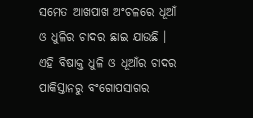ସମେତ ଆଖପାଖ ଅଂଚଳରେ ଧୂଆଁ ଓ ଧୁଳିର ଚାଦର ଛାଇ ଯାଉଛି । ଏହି ବିଷାକ୍ତ ଧୁଳି ଓ ଧୂଆଁର ଚାଦର ପାକିସ୍ତାନରୁ ବଂଗୋପସାଗର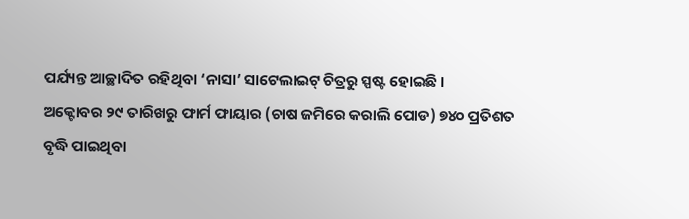ପର୍ଯ୍ୟନ୍ତ ଆଚ୍ଛାଦିତ ରହିଥିବା ‘ନାସା’ ସାଟେଲାଇଟ୍ ଚିତ୍ରରୁ ସ୍ପଷ୍ଟ ହୋଇଛି ।
ଅକ୍ଟୋବର ୨୯ ତାରିଖରୁ ଫାର୍ମ ଫାୟାର (ଚାଷ ଜମିରେ କରାଲି ପୋଡ) ୭୪୦ ପ୍ରତିଶତ ବୃଦ୍ଧି ପାଇଥିବା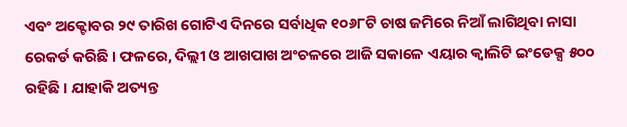ଏବଂ ଅକ୍ଟୋବର ୨୯ ତାରିଖ ଗୋଟିଏ ଦିନରେ ସର୍ବାଧିକ ୧୦୬୮ଟି ଚାଷ ଜମିରେ ନିଆଁ ଲାଗିଥିବା ନାସା ରେକର୍ଡ କରିଛି । ଫଳରେ, ଦିଲ୍ଲୀ ଓ ଆଖପାଖ ଅଂଚଳରେ ଆଜି ସକାଳେ ଏୟାର କ୍ୱାଲିଟି ଇଂଡେକ୍ସ ୫୦୦ ରହିଛି । ଯାହାକି ଅତ୍ୟନ୍ତ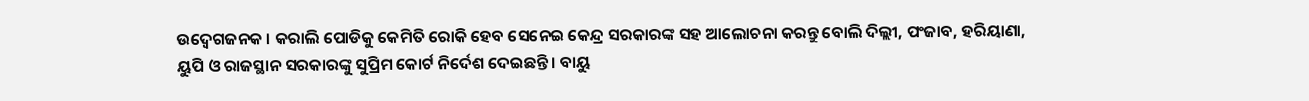ଉଦ୍ବେଗଜନକ । କରାଲି ପୋଡିକୁ କେମିତି ରୋକି ହେବ ସେନେଇ କେନ୍ଦ୍ର ସରକାରଙ୍କ ସହ ଆଲୋଚନା କରନ୍ତୁ ବୋଲି ଦିଲ୍ଲୀ, ପଂଜାବ, ହରିୟାଣା, ୟୁପି ଓ ରାଜସ୍ଥାନ ସରକାରଙ୍କୁ ସୁପ୍ରିମ କୋର୍ଟ ନିର୍ଦେଶ ଦେଇଛନ୍ତି । ବାୟୁ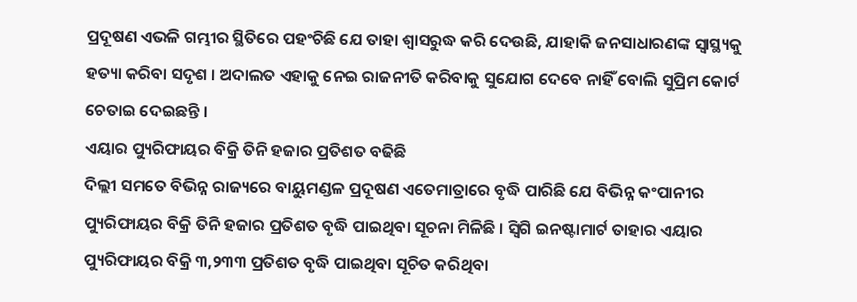ପ୍ରଦୂଷଣ ଏଭଳି ଗମ୍ଭୀର ସ୍ଥିତିରେ ପହଂଚିଛି ଯେ ତାହା ଶ୍ୱାସରୁଦ୍ଧ କରି ଦେଉଛି, ଯାହାକି ଜନସାଧାରଣଙ୍କ ସ୍ୱାସ୍ଥ୍ୟକୁ ହତ୍ୟା କରିବା ସଦୃଶ । ଅଦାଲତ ଏହାକୁ ନେଇ ରାଜନୀତି କରିବାକୁ ସୁଯୋଗ ଦେବେ ନାହିଁ ବୋଲି ସୁପ୍ରିମ କୋର୍ଟ ଚେତାଇ ଦେଇଛନ୍ତି ।
ଏୟାର ପ୍ୟୁରିଫାୟର ବିକ୍ରି ତିନି ହଜାର ପ୍ରତିଶତ ବଢିଛି
ଦିଲ୍ଲୀ ସମତେ ବିଭିନ୍ନ ରାଜ୍ୟରେ ବାୟୁମଣ୍ଡଳ ପ୍ରଦୂଷଣ ଏତେମାତ୍ରାରେ ବୃଦ୍ଧି ପାରିଛି ଯେ ବିଭିନ୍ନ କଂପାନୀର ପ୍ୟୁରିଫାୟର ବିକ୍ରି ତିନି ହଜାର ପ୍ରତିଶତ ବୃଦ୍ଧି ପାଇଥିବା ସୂଚନା ମିଳିଛି । ସ୍ୱିଗି ଇନଷ୍ଟାମାର୍ଟ ତାହାର ଏୟାର ପ୍ୟୁରିଫାୟର ବିକ୍ରି ୩,୨୩୩ ପ୍ରତିଶତ ବୃଦ୍ଧି ପାଇଥିବା ସୂଚିତ କରିଥିବା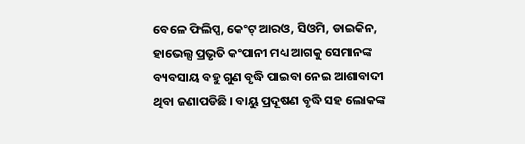ବେଳେ ଫିଲିପ୍ସ, କେଂଟ୍ ଆରଓ, ସିଓମି, ଡାଇକିନ, ହାଭେଲ୍ସ ପ୍ରଭୃତି କଂପାନୀ ମଧ୍ୟ ଆଗକୁ ସେମାନଙ୍କ ବ୍ୟବସାୟ ବହୁ ଗୁଣ ବୃଦ୍ଧି ପାଇବା ନେଇ ଆଶାବାଦୀ ଥିବା ଜଣାପଡିଛି । ବାୟୁ ପ୍ରଦୂଷଣ ବୃଦ୍ଧି ସହ ଲୋକଙ୍କ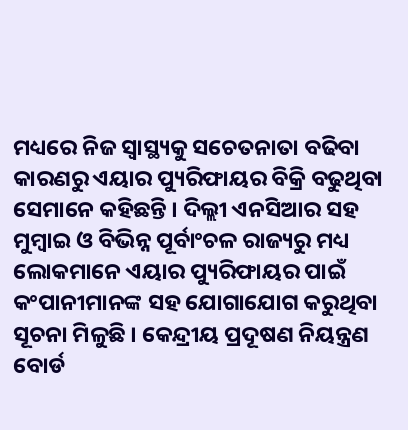ମଧ୍ୟରେ ନିଜ ସ୍ୱାସ୍ଥ୍ୟକୁ ସଚେତନାତା ବଢିବା କାରଣରୁ ଏୟାର ପ୍ୟୁରିଫାୟର ବିକ୍ରି ବଢୁଥିବା ସେମାନେ କହିଛନ୍ତି । ଦିଲ୍ଲୀ ଏନସିଆର ସହ ମୁମ୍ବାଇ ଓ ବିଭିନ୍ନ ପୂର୍ବାଂଚଳ ରାଜ୍ୟରୁ ମଧ୍ୟ ଲୋକମାନେ ଏୟାର ପ୍ୟୁରିଫାୟର ପାଇଁ କଂପାନୀମାନଙ୍କ ସହ ଯୋଗାଯୋଗ କରୁଥିବା ସୂଚନା ମିଳୁଛି । କେନ୍ଦ୍ରୀୟ ପ୍ରଦୂଷଣ ନିୟନ୍ତ୍ରଣ ବୋର୍ଡ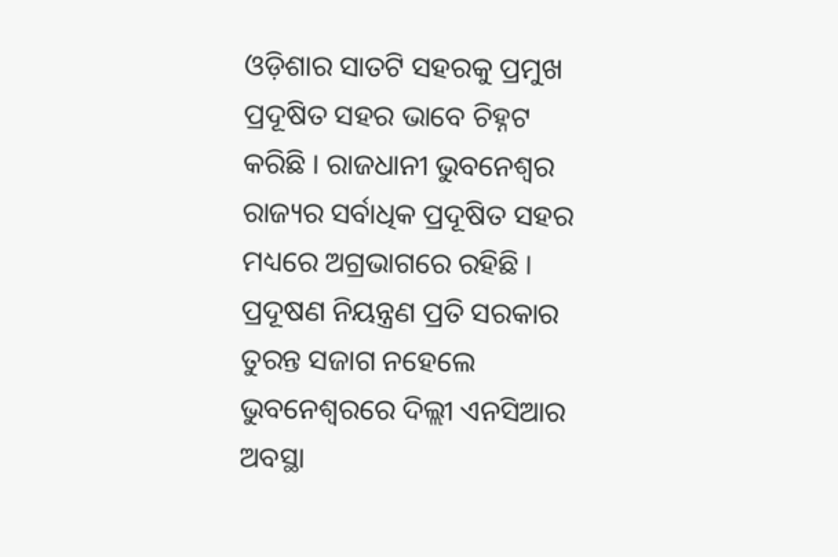ଓଡ଼ିଶାର ସାତଟି ସହରକୁ ପ୍ରମୁଖ ପ୍ରଦୂଷିତ ସହର ଭାବେ ଚିହ୍ନଟ କରିଛି । ରାଜଧାନୀ ଭୁବନେଶ୍ୱର ରାଜ୍ୟର ସର୍ବାଧିକ ପ୍ରଦୂଷିତ ସହର ମଧ୍ୟରେ ଅଗ୍ରଭାଗରେ ରହିଛି । ପ୍ରଦୂଷଣ ନିୟନ୍ତ୍ରଣ ପ୍ରତି ସରକାର ତୁରନ୍ତ ସଜାଗ ନହେଲେ ଭୁବନେଶ୍ୱରରେ ଦିଲ୍ଲୀ ଏନସିଆର ଅବସ୍ଥା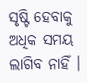ସୃଷ୍ଟି ହେବାକୁ ଅଧିକ ସମୟ ଲାଗିବ ନାହିଁ ।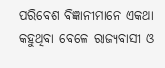ପରିବେଶ ବିଜ୍ଞାନୀମାନେ ଏକଥା କହୁଥିବା ବେଳେ ରାଜ୍ୟବାସୀ ଓ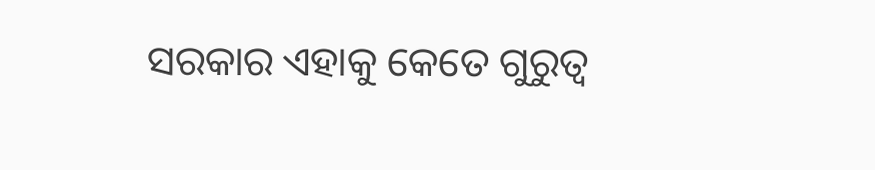ସରକାର ଏହାକୁ କେତେ ଗୁରୁତ୍ୱ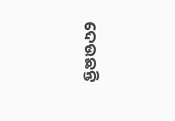ଦେଉଛନ୍ତି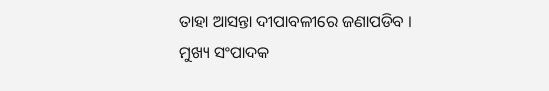ତାହା ଆସନ୍ତା ଦୀପାବଳୀରେ ଜଣାପଡିବ ।
ମୁଖ୍ୟ ସଂପାଦକ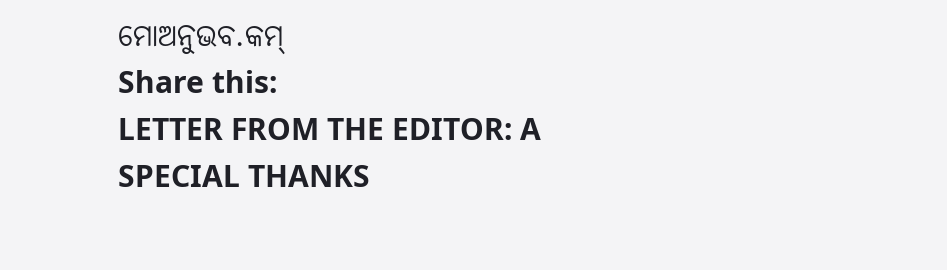ମୋଅନୁଭବ.କମ୍
Share this:
LETTER FROM THE EDITOR: A SPECIAL THANKS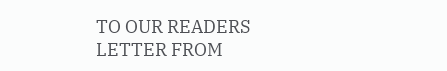TO OUR READERS
LETTER FROM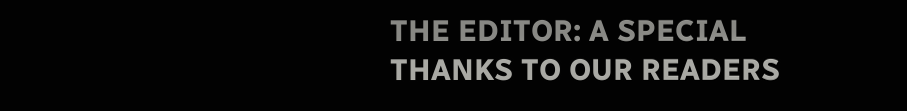THE EDITOR: A SPECIAL THANKS TO OUR READERS